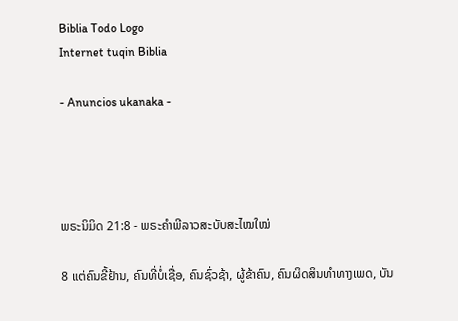Biblia Todo Logo
Internet tuqin Biblia

- Anuncios ukanaka -




ພຣະນິມິດ 21:8 - ພຣະຄຳພີລາວສະບັບສະໄໝໃໝ່

8 ແຕ່ຄົນຂີ້ຢ້ານ, ຄົນທີ່ບໍ່ເຊື່ອ, ຄົນຊົ່ວຊ້າ, ຜູ້ຂ້າຄົນ, ຄົນຜິດສິນທຳທາງເພດ, ບັນ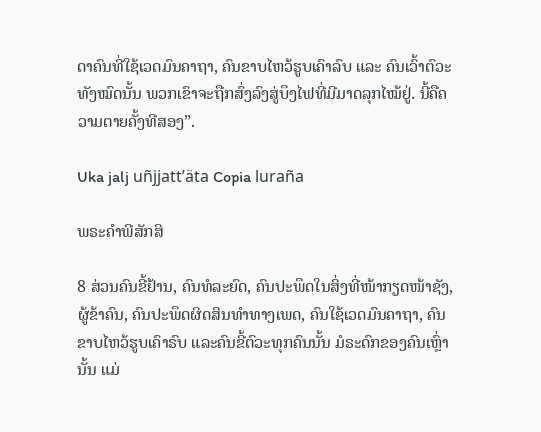ດາຄົນທີ່ໃຊ້ເວດມົນຄາຖາ, ຄົນຂາບໄຫວ້ຮູບເຄົາລົບ ແລະ ຄົນເວົ້າຕົວະທັງໝົດນັ້ນ ພວກເຂົາຈະຖືກສົ່ງລົງສູ່ບຶງໄຟທີ່ມີມາດລຸກໄໝ້ຢູ່. ນີ້ຄືຄວາມຕາຍຄັ້ງທີສອງ”.

Uka jalj uñjjattʼäta Copia luraña

ພຣະຄຳພີສັກສິ

8 ສ່ວນຄົນຂີ້ຢ້ານ, ຄົນທໍລະຍົດ, ຄົນປະພຶດໃນສິ່ງທີ່ໜ້າກຽດໜ້າຊັງ, ຜູ້ຂ້າຄົນ, ຄົນປະພຶດຜິດສິນທຳທາງເພດ, ຄົນໃຊ້ເວດມົນຄາຖາ, ຄົນຂາບໄຫວ້ຮູບເຄົາຣົບ ແລະຄົນຂີ້ຕົວະທຸກຄົນນັ້ນ ມໍຣະດົກຂອງຄົນເຫຼົ່ານັ້ນ ແມ່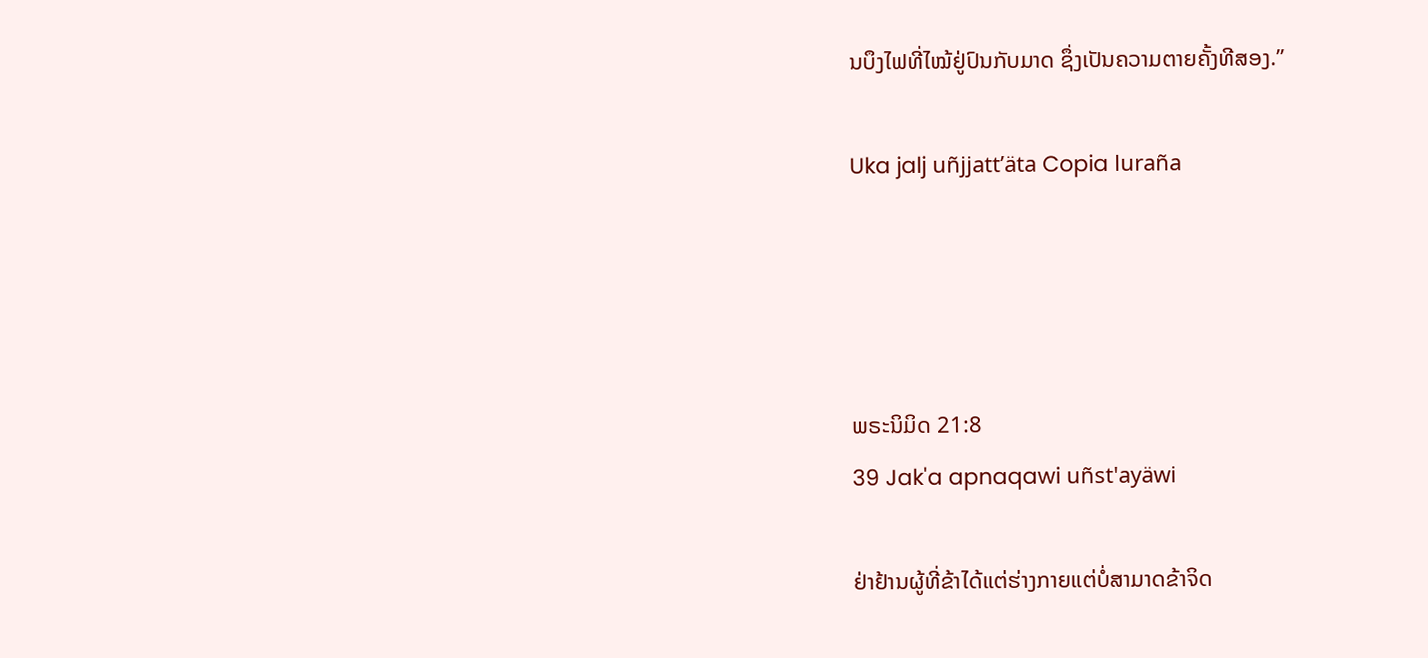ນບຶງໄຟທີ່ໄໝ້ຢູ່ປົນກັບມາດ ຊຶ່ງເປັນຄວາມຕາຍຄັ້ງທີສອງ.”

Uka jalj uñjjattʼäta Copia luraña




ພຣະນິມິດ 21:8
39 Jak'a apnaqawi uñst'ayäwi

ຢ່າຢ້ານຜູ້ທີ່ຂ້າໄດ້ແຕ່ຮ່າງກາຍແຕ່ບໍ່ສາມາດຂ້າຈິດ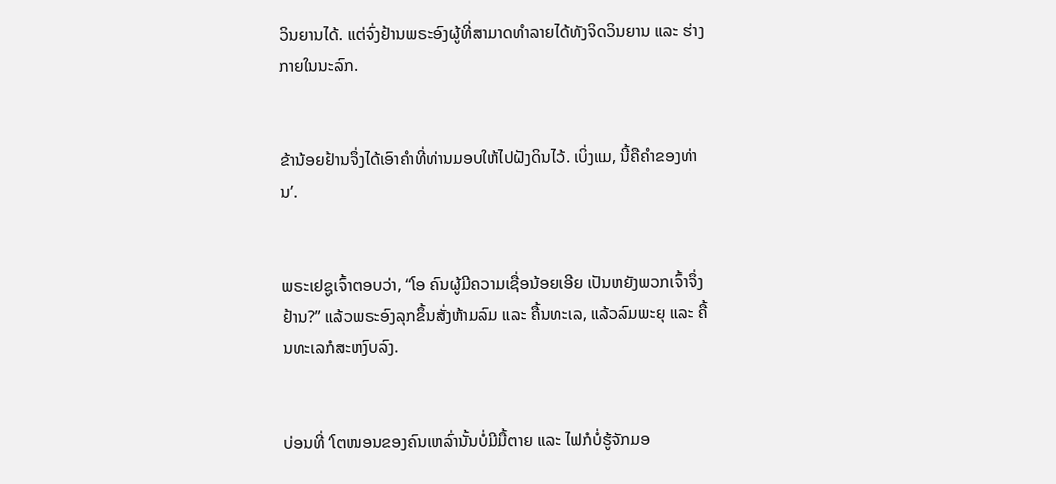ວິນຍານໄດ້. ແຕ່ຈົ່ງຢ້ານພຣະອົງຜູ້ທີ່ສາມາດທຳລາຍໄດ້ທັງຈິດວິນຍານ ແລະ ຮ່າງກາຍໃນນະລົກ.


ຂ້ານ້ອຍຢ້ານຈຶ່ງໄດ້ເອົາຄຳທີ່ທ່ານມອບໃຫ້ໄປຝັງດິນໄວ້. ເບິ່ງແມ, ນີ້ຄືຄຳຂອງທ່ານ’.


ພຣະເຢຊູເຈົ້າຕອບວ່າ, “ໂອ ຄົນຜູ້ມີຄວາມເຊື່ອນ້ອຍເອີຍ ເປັນຫຍັງພວກເຈົ້າຈຶ່ງຢ້ານ?” ແລ້ວພຣະອົງລຸກຂຶ້ນສັ່ງຫ້າມລົມ ແລະ ຄື້ນທະເລ, ແລ້ວລົມພະຍຸ ແລະ ຄື້ນທະເລກໍສະຫງົບລົງ.


ບ່ອນທີ່ ‘ໂຕໜອນຂອງຄົນເຫລົ່ານັ້ນບໍ່ມີມື້ຕາຍ ແລະ ໄຟກໍບໍ່ຮູ້ຈັກມອ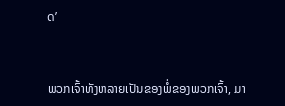ດ’


ພວກເຈົ້າທັງຫລາຍເປັນຂອງພໍ່ຂອງພວກເຈົ້າ, ມາ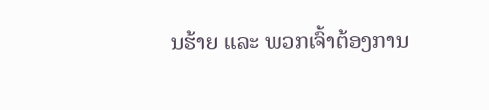ນຮ້າຍ ແລະ ພວກເຈົ້າຕ້ອງການ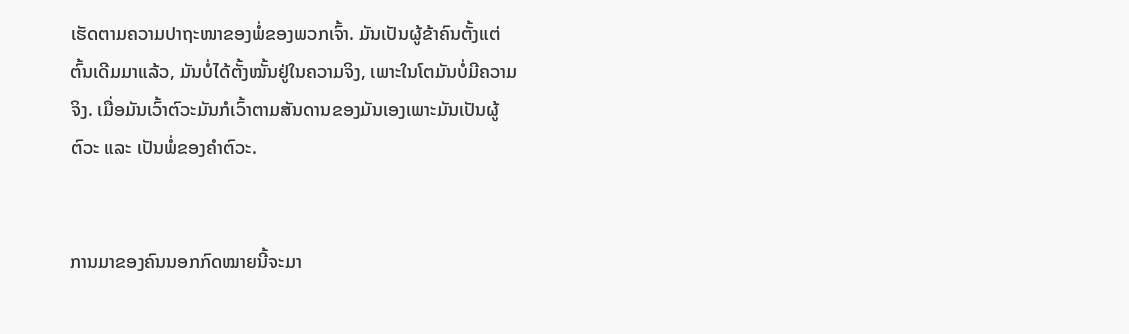ເຮັດຕາມຄວາມປາຖະໜາຂອງພໍ່ຂອງພວກເຈົ້າ. ມັນເປັນຜູ້ຂ້າຄົນຕັ້ງແຕ່ຕົ້ນເດີມມາແລ້ວ, ມັນບໍ່ໄດ້ຕັ້ງໝັ້ນຢູ່ໃນຄວາມຈິງ, ເພາະໃນໂຕມັນບໍ່ມີຄວາມຈິງ. ເມື່ອມັນເວົ້າຕົວະມັນກໍເວົ້າຕາມສັນດານຂອງມັນເອງເພາະມັນເປັນຜູ້ຕົວະ ແລະ ເປັນພໍ່ຂອງຄຳຕົວະ.


ການມາຂອງຄົນນອກກົດໝາຍນີ້ຈະມາ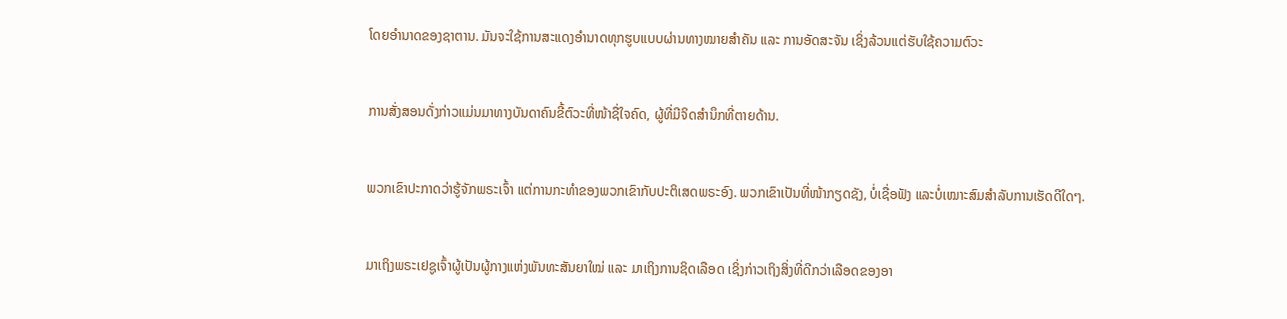ໂດຍອຳນາດຂອງຊາຕານ. ມັນຈະໃຊ້ການສະແດງອຳນາດທຸກຮູບແບບຜ່ານທາງໝາຍສຳຄັນ ແລະ ການອັດສະຈັນ ເຊິ່ງລ້ວນແຕ່ຮັບໃຊ້ຄວາມຕົວະ


ການສັ່ງສອນດັ່ງກ່າວແມ່ນມາທາງບັນດາຄົນຂີ້ຕົວະທີ່ໜ້າຊື່ໃຈຄົດ, ຜູ້ທີ່ມີຈິດສຳນຶກທີ່ຕາຍດ້ານ.


ພວກເຂົາປະກາດວ່າຮູ້ຈັກພຣະເຈົ້າ ແຕ່ການກະທຳຂອງພວກເຂົາກັບປະຕິເສດພຣະອົງ. ພວກເຂົາເປັນທີ່ໜ້າກຽດຊັງ, ບໍ່ເຊື່ອຟັງ ແລະບໍ່ເໝາະສົມສຳລັບການເຮັດດີໃດໆ.


ມາເຖິງພຣະເຢຊູເຈົ້າຜູ້ເປັນຜູ້ກາງແຫ່ງພັນທະສັນຍາໃໝ່ ແລະ ມາເຖິງການຊິດເລືອດ ເຊິ່ງກ່າວເຖິງສິ່ງທີ່ດີກວ່າເລືອດຂອງອາ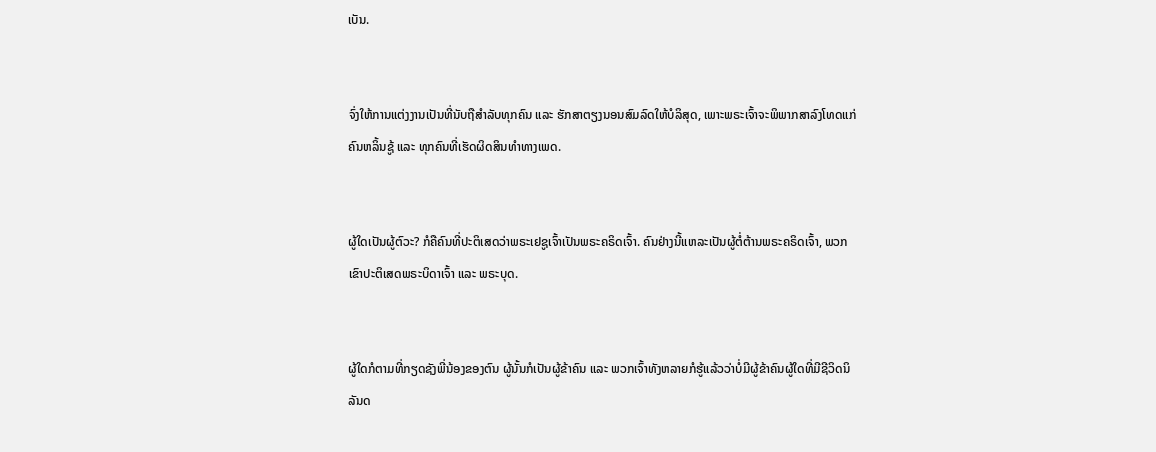ເບັນ.


ຈົ່ງໃຫ້ການແຕ່ງງານເປັນທີ່ນັບຖືສຳລັບທຸກຄົນ ແລະ ຮັກສາຕຽງນອນສົມລົດໃຫ້ບໍລິສຸດ, ເພາະພຣະເຈົ້າຈະພິພາກສາລົງໂທດແກ່ຄົນຫລິ້ນຊູ້ ແລະ ທຸກຄົນທີ່ເຮັດຜິດສິນທຳທາງເພດ.


ຜູ້ໃດເປັນຜູ້ຕົວະ? ກໍຄືຄົນທີ່ປະຕິເສດວ່າພຣະເຢຊູເຈົ້າເປັນພຣະຄຣິດເຈົ້າ. ຄົນຢ່າງນີ້ແຫລະເປັນຜູ້ຕໍ່ຕ້ານພຣະຄຣິດເຈົ້າ, ພວກເຂົາປະຕິເສດພຣະບິດາເຈົ້າ ແລະ ພຣະບຸດ.


ຜູ້ໃດກໍຕາມທີ່ກຽດຊັງພີ່ນ້ອງຂອງຕົນ ຜູ້ນັ້ນກໍເປັນຜູ້ຂ້າຄົນ ແລະ ພວກເຈົ້າທັງຫລາຍກໍຮູ້ແລ້ວວ່າບໍ່ມີຜູ້ຂ້າຄົນຜູ້ໃດທີ່ມີຊີວິດນິລັນດ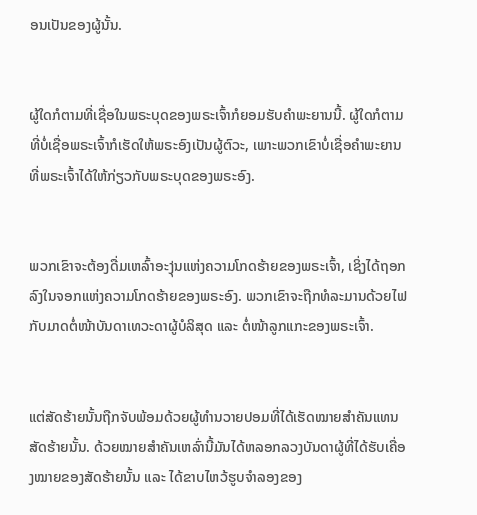ອນເປັນຂອງຜູ້ນັ້ນ.


ຜູ້ໃດກໍຕາມທີ່ເຊື່ອໃນພຣະບຸດຂອງພຣະເຈົ້າກໍຍອມຮັບຄຳພະຍານນີ້. ຜູ້ໃດກໍຕາມທີ່ບໍ່ເຊື່ອພຣະເຈົ້າກໍເຮັດໃຫ້ພຣະອົງເປັນຜູ້ຕົວະ, ເພາະພວກເຂົາບໍ່ເຊື່ອຄຳພະຍານທີ່ພຣະເຈົ້າໄດ້ໃຫ້ກ່ຽວກັບພຣະບຸດຂອງພຣະອົງ.


ພວກເຂົາຈະຕ້ອງດື່ມເຫລົ້າອະງຸ່ນແຫ່ງຄວາມໂກດຮ້າຍຂອງພຣະເຈົ້າ, ເຊິ່ງໄດ້ຖອກລົງໃນຈອກແຫ່ງຄວາມໂກດຮ້າຍຂອງພຣະອົງ. ພວກເຂົາຈະຖືກທໍລະມານດ້ວຍໄຟກັບມາດຕໍ່ໜ້າບັນດາເທວະດາຜູ້ບໍລິສຸດ ແລະ ຕໍ່ໜ້າລູກແກະຂອງພຣະເຈົ້າ.


ແຕ່ສັດຮ້າຍນັ້ນຖືກຈັບພ້ອມດ້ວຍຜູ້ທຳນວາຍປອມທີ່ໄດ້ເຮັດໝາຍສຳຄັນແທນສັດຮ້າຍນັ້ນ. ດ້ວຍໝາຍສຳຄັນເຫລົ່ານີ້ມັນໄດ້ຫລອກລວງບັນດາຜູ້ທີ່ໄດ້ຮັບເຄື່ອງໝາຍຂອງສັດຮ້າຍນັ້ນ ແລະ ໄດ້ຂາບໄຫວ້ຮູບຈຳລອງຂອງ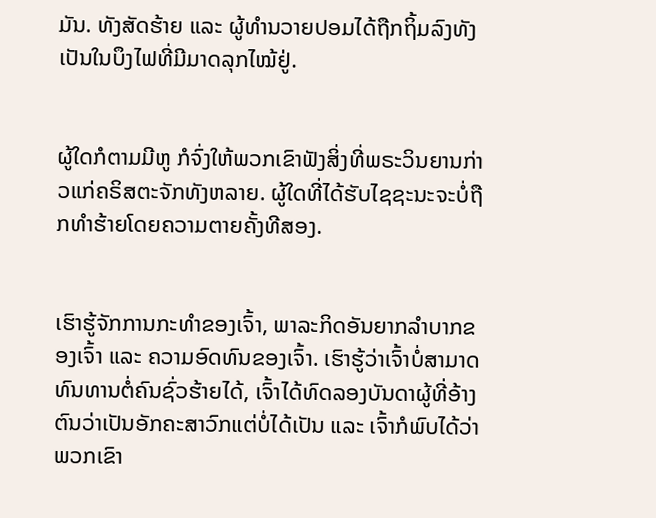ມັນ. ທັງສັດຮ້າຍ ແລະ ຜູ້ທຳນວາຍປອມໄດ້ຖືກຖິ້ມລົງທັງເປັນໃນບຶງໄຟທີ່ມີມາດລຸກໄໝ້ຢູ່.


ຜູ້ໃດກໍຕາມມີຫູ ກໍຈົ່ງໃຫ້ພວກເຂົາຟັງສິ່ງທີ່ພຣະວິນຍານກ່າວແກ່ຄຣິສຕະຈັກທັງຫລາຍ. ຜູ້ໃດທີ່ໄດ້ຮັບໄຊຊະນະຈະບໍ່ຖືກທຳຮ້າຍໂດຍຄວາມຕາຍຄັ້ງທີສອງ.


ເຮົາຮູ້ຈັກການກະທຳຂອງເຈົ້າ, ພາລະກິດອັນຍາກລຳບາກຂອງເຈົ້າ ແລະ ຄວາມອົດທົນຂອງເຈົ້າ. ເຮົາຮູ້ວ່າເຈົ້າບໍ່ສາມາດທົນທານຕໍ່ຄົນຊົ່ວຮ້າຍໄດ້, ເຈົ້າໄດ້ທົດລອງບັນດາຜູ້ທີ່ອ້າງຕົນວ່າເປັນອັກຄະສາວົກແຕ່ບໍ່ໄດ້ເປັນ ແລະ ເຈົ້າກໍພົບໄດ້ວ່າພວກເຂົາ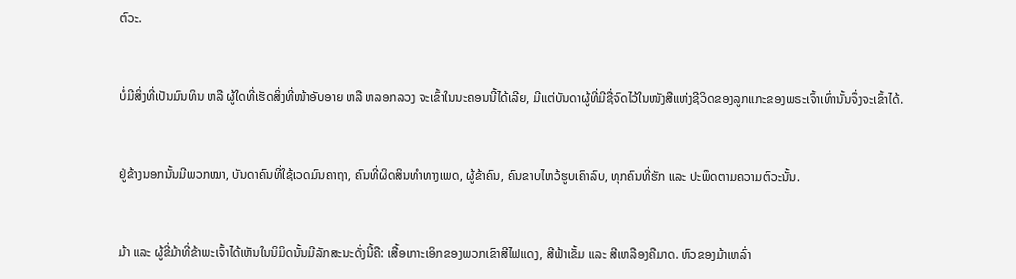ຕົວະ.


ບໍ່ມີສິ່ງທີ່ເປັນມົນທິນ ຫລື ຜູ້ໃດທີ່ເຮັດສິ່ງທີ່ໜ້າອັບອາຍ ຫລື ຫລອກລວງ ຈະເຂົ້າໃນນະຄອນນີ້ໄດ້ເລີຍ, ມີແຕ່ບັນດາຜູ້ທີ່ມີຊື່ຈົດໄວ້ໃນໜັງສືແຫ່ງຊີວິດຂອງລູກແກະຂອງພຣະເຈົ້າເທົ່ານັ້ນຈຶ່ງຈະເຂົ້າໄດ້.


ຢູ່ຂ້າງນອກນັ້ນມີພວກໝາ, ບັນດາຄົນທີ່ໃຊ້ເວດມົນຄາຖາ, ຄົນທີ່ຜິດສິນທຳທາງເພດ, ຜູ້ຂ້າຄົນ, ຄົນຂາບໄຫວ້ຮູບເຄົາລົບ, ທຸກຄົນທີ່ຮັກ ແລະ ປະພຶດຕາມຄວາມຕົວະນັ້ນ.


ມ້າ ແລະ ຜູ້ຂີ່ມ້າທີ່ຂ້າພະເຈົ້າໄດ້ເຫັນໃນນິມິດນັ້ນມີລັກສະນະດັ່ງນີ້ຄື: ເສື້ອເກາະເອິກຂອງພວກເຂົາສີໄຟແດງ, ສີຟ້າເຂັ້ມ ແລະ ສີເຫລືອງຄືມາດ. ຫົວຂອງມ້າເຫລົ່າ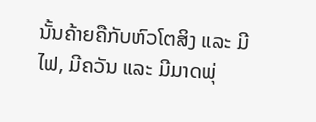ນັ້ນຄ້າຍຄືກັບຫົວໂຕສິງ ແລະ ມີໄຟ, ມີຄວັນ ແລະ ມີມາດພຸ່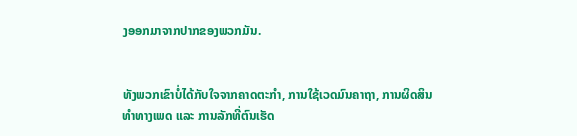ງອອກມາຈາກປາກຂອງພວກມັນ.


ທັງພວກເຂົາບໍ່ໄດ້ກັບໃຈຈາກຄາດຕະກຳ, ການໃຊ້ເວດມົນຄາຖາ, ການຜິດສິນທຳທາງເພດ ແລະ ການລັກທີ່ຕົນເຮັດ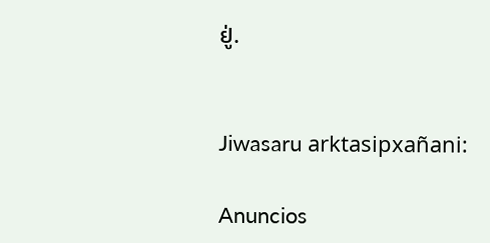ຢູ່.


Jiwasaru arktasipxañani:

Anuncios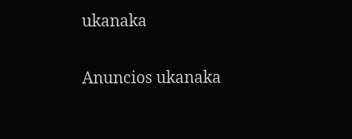ukanaka


Anuncios ukanaka